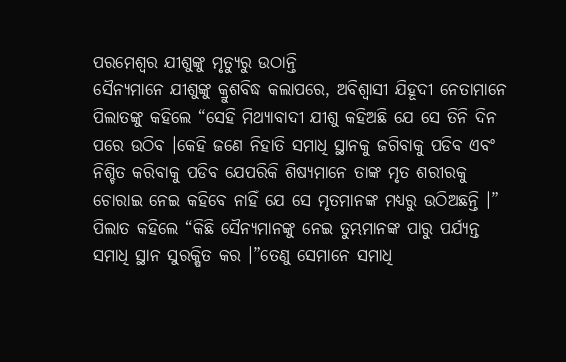ପରମେଶ୍ଵର ଯୀଶୁଙ୍କୁ ମୃତ୍ୟୁରୁ ଉଠାନ୍ତି
ସୈନ୍ୟମାନେ ଯୀଶୁଙ୍କୁ କ୍ରୁଶବିଦ୍ଧ କଲାପରେ, ଅବିଶ୍ବାସୀ ଯିହୂଦୀ ନେତାମାନେ ପିଲାତଙ୍କୁ କହିଲେ “ସେହି ମିଥ୍ୟାବାଦୀ ଯୀଶୁ କହିଅଛି ଯେ ସେ ତିନି ଦିନ ପରେ ଉଠିବ ।କେହି ଜଣେ ନିହାତି ସମାଧି ସ୍ଥାନକୁ ଜଗିବାକୁ ପଡିବ ଏବଂ ନିଶ୍ଚିତ କରିବାକୁ ପଡିବ ଯେପରିକି ଶିଷ୍ୟମାନେ ତାଙ୍କ ମୃତ ଶରୀରକୁ ଚୋରାଇ ନେଇ କହିବେ ନାହିଁ ଯେ ସେ ମୃତମାନଙ୍କ ମଧ୍ୟରୁ ଉଠିଅଛନ୍ତି ।”
ପିଲାତ କହିଲେ “କିଛି ସୈନ୍ୟମାନଙ୍କୁ ନେଇ ତୁମ୍ଭମାନଙ୍କ ପାରୁ ପର୍ଯ୍ୟନ୍ତ ସମାଧି ସ୍ଥାନ ସୁରକ୍ଷିତ କର ।”ତେଣୁ ସେମାନେ ସମାଧି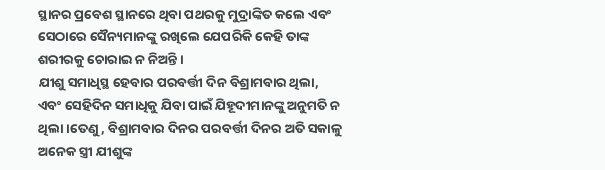ସ୍ଥାନର ପ୍ରବେଶ ସ୍ଥାନରେ ଥିବା ପଥରକୁ ମୁଦ୍ରାଙ୍କିତ କଲେ ଏବଂ ସେଠାରେ ସୈନ୍ୟମାନଙ୍କୁ ରଖିଲେ ଯେପରିକି କେହି ତାଙ୍କ ଶରୀରକୁ ଚୋରାଇ ନ ନିଅନ୍ତି ।
ଯୀଶୁ ସମାଧିସ୍ଥ ହେବାର ପରବର୍ତ୍ତୀ ଦିନ ବିଶ୍ରାମବାର ଥିଲା, ଏବଂ ସେହିଦିନ ସମାଧିକୁ ଯିବା ପାଇଁ ଯିହୂଦୀମାନଙ୍କୁ ଅନୁମତି ନ ଥିଲା ।ତେଣୁ, ବିଶ୍ରାମବାର ଦିନର ପରବର୍ତ୍ତୀ ଦିନର ଅତି ସକାଳୁ ଅନେକ ସ୍ତ୍ରୀ ଯୀଶୁଙ୍କ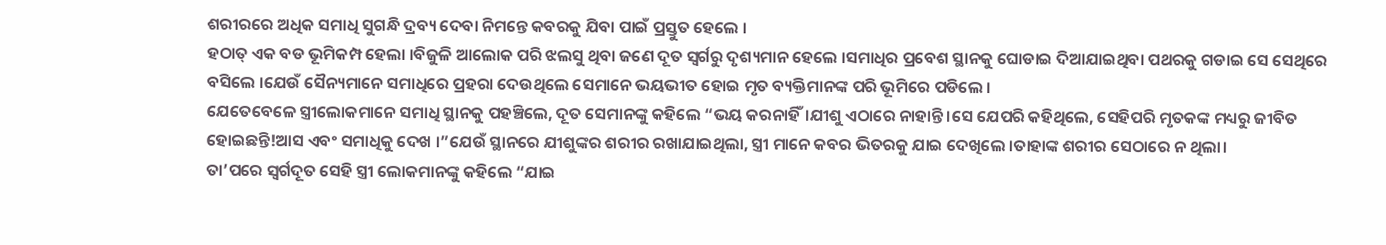ଶରୀରରେ ଅଧିକ ସମାଧି ସୁଗନ୍ଧି ଦ୍ରବ୍ୟ ଦେବା ନିମନ୍ତେ କବରକୁ ଯିବା ପାଇଁ ପ୍ରସ୍ତୁତ ହେଲେ ।
ହଠାତ୍ ଏକ ବଡ ଭୂମିକମ୍ପ ହେଲା ।ବିଜୁଳି ଆଲୋକ ପରି ଝଲସୁ ଥିବା ଜଣେ ଦୂତ ସ୍ବର୍ଗରୁ ଦୃଶ୍ୟମାନ ହେଲେ ।ସମାଧିର ପ୍ରବେଶ ସ୍ଥାନକୁ ଘୋଡାଇ ଦିଆଯାଇଥିବା ପଥରକୁ ଗଡାଇ ସେ ସେଥିରେ ବସିଲେ ।ଯେଉଁ ସୈନ୍ୟମାନେ ସମାଧିରେ ପ୍ରହରା ଦେଉଥିଲେ ସେମାନେ ଭୟଭୀତ ହୋଇ ମୃତ ବ୍ୟକ୍ତିମାନଙ୍କ ପରି ଭୂମିରେ ପଡିଲେ ।
ଯେତେବେଳେ ସ୍ତ୍ରୀଲୋକମାନେ ସମାଧି ସ୍ଥାନକୁ ପହଞ୍ଚିଲେ, ଦୂତ ସେମାନଙ୍କୁ କହିଲେ “ଭୟ କରନାହିଁ।ଯୀଶୁ ଏଠାରେ ନାହାନ୍ତି ।ସେ ଯେପରି କହିଥିଲେ, ସେହିପରି ମୃତକଙ୍କ ମଧ୍ୟରୁ ଜୀବିତ ହୋଇଛନ୍ତି!ଆସ ଏବଂ ସମାଧିକୁ ଦେଖ ।”ଯେଉଁ ସ୍ଥାନରେ ଯୀଶୁଙ୍କର ଶରୀର ରଖାଯାଇଥିଲା, ସ୍ତ୍ରୀ ମାନେ କବର ଭିତରକୁ ଯାଇ ଦେଖିଲେ ।ତାହାଙ୍କ ଶରୀର ସେଠାରେ ନ ଥିଲା।
ତା’ପରେ ସ୍ଵର୍ଗଦୂତ ସେହି ସ୍ତ୍ରୀ ଲୋକମାନଙ୍କୁ କହିଲେ “ଯାଇ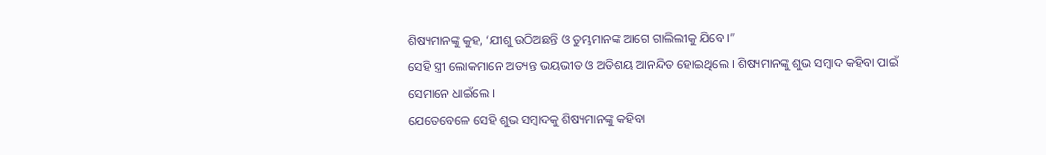ଶିଷ୍ୟମାନଙ୍କୁ କୁହ, ‘ଯୀଶୁ ଉଠିଅଛନ୍ତି ଓ ତୁମ୍ଭମାନଙ୍କ ଆଗେ ଗାଲିଲୀକୁ ଯିବେ ।”
ସେହି ସ୍ତ୍ରୀ ଲୋକମାନେ ଅତ୍ୟନ୍ତ ଭୟଭୀତ ଓ ଅତିଶୟ ଆନନ୍ଦିତ ହୋଇଥିଲେ । ଶିଷ୍ୟମାନଙ୍କୁ ଶୁଭ ସମ୍ବାଦ କହିବା ପାଇଁ ସେମାନେ ଧାଇଁଲେ ।
ଯେତେବେଳେ ସେହି ଶୁଭ ସମ୍ବାଦକୁ ଶିଷ୍ୟମାନଙ୍କୁ କହିବା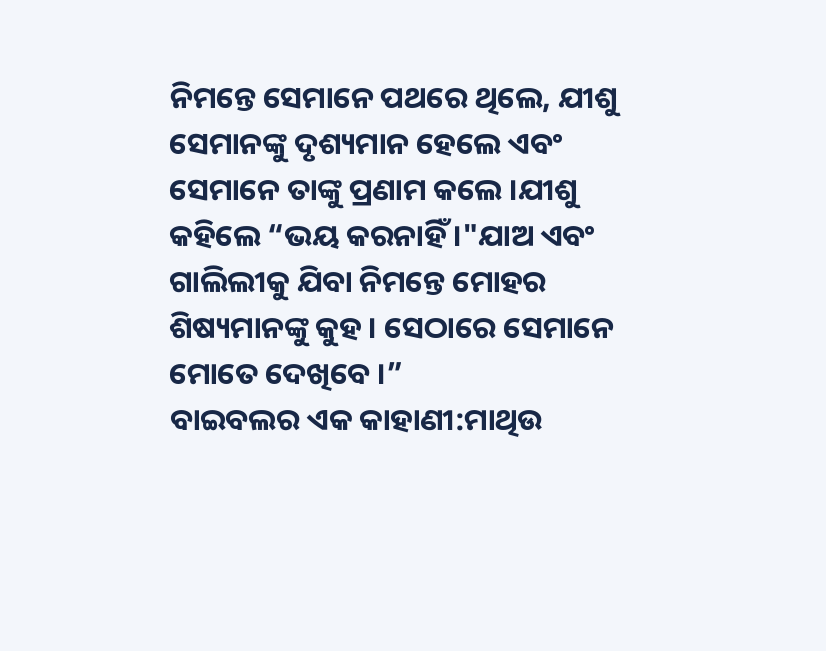ନିମନ୍ତେ ସେମାନେ ପଥରେ ଥିଲେ, ଯୀଶୁ ସେମାନଙ୍କୁ ଦୃଶ୍ୟମାନ ହେଲେ ଏବଂ ସେମାନେ ତାଙ୍କୁ ପ୍ରଣାମ କଲେ ।ଯୀଶୁ କହିଲେ “ଭୟ କରନାହିଁ ।"ଯାଅ ଏବଂ ଗାଲିଲୀକୁ ଯିବା ନିମନ୍ତେ ମୋହର ଶିଷ୍ୟମାନଙ୍କୁ କୁହ । ସେଠାରେ ସେମାନେ ମୋତେ ଦେଖିବେ ।”
ବାଇବଲର ଏକ କାହାଣୀ:ମାଥିଉ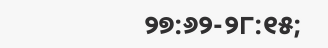୨୭:୬୨-୨୮:୧୫;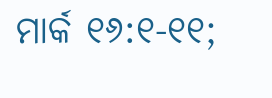ମାର୍କ ୧୬:୧-୧୧;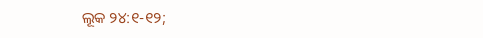ଲୂକ ୨୪:୧-୧୨;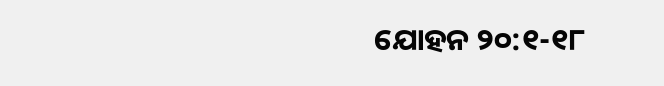ଯୋହନ ୨୦:୧-୧୮